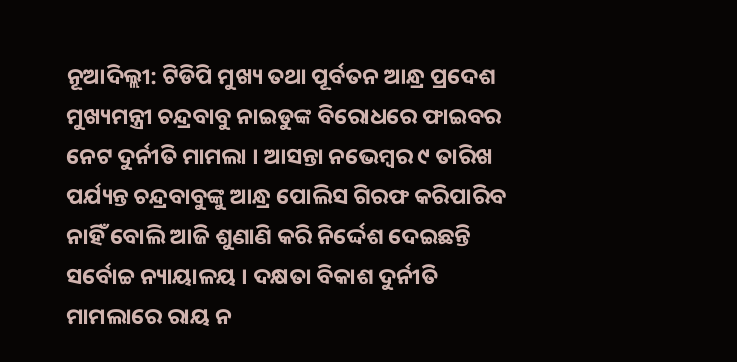ନୂଆଦିଲ୍ଲୀ: ଟିଡିପି ମୁଖ୍ୟ ତଥା ପୂର୍ବତନ ଆନ୍ଧ୍ର ପ୍ରଦେଶ ମୁଖ୍ୟମନ୍ତ୍ରୀ ଚନ୍ଦ୍ରବାବୁ ନାଇଡୁଙ୍କ ବିରୋଧରେ ଫାଇବର ନେଟ ଦୁର୍ନୀତି ମାମଲା । ଆସନ୍ତା ନଭେମ୍ବର ୯ ତାରିଖ ପର୍ଯ୍ୟନ୍ତ ଚନ୍ଦ୍ରବାବୁଙ୍କୁ ଆନ୍ଧ୍ର ପୋଲିସ ଗିରଫ କରିପାରିବ ନାହିଁ ବୋଲି ଆଜି ଶୁଣାଣି କରି ନିର୍ଦ୍ଦେଶ ଦେଇଛନ୍ତି ସର୍ବୋଚ୍ଚ ନ୍ୟାୟାଳୟ । ଦକ୍ଷତା ବିକାଶ ଦୁର୍ନୀତି ମାମଲାରେ ରାୟ ନ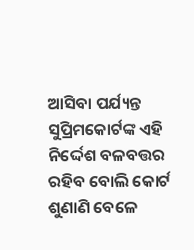ଆସିବା ପର୍ଯ୍ୟନ୍ତ ସୁପ୍ରିମକୋର୍ଟଙ୍କ ଏହି ନିର୍ଦ୍ଦେଶ ବଳବତ୍ତର ରହିବ ବୋଲି କୋର୍ଟ ଶୁଣାଣି ବେଳେ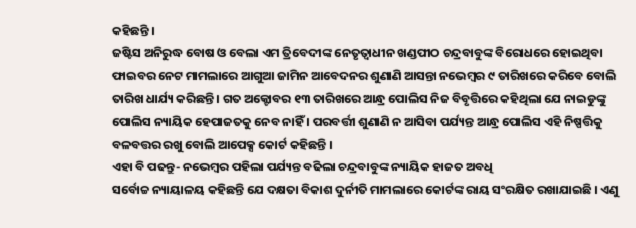କହିଛନ୍ତି ।
ଜଷ୍ଟିସ ଅନିରୁଦ୍ଧ ବୋଷ ଓ ବେଲା ଏମ ତ୍ରିବେଦୀଙ୍କ ନେତୃତ୍ବାଧୀନ ଖଣ୍ଡପୀଠ ଚନ୍ଦ୍ରବାବୁଙ୍କ ବିରୋଧରେ ହୋଇଥିବା ଫାଇବର ନେଟ ମାମଲାରେ ଆଗୁଆ ଜାମିନ ଆବେଦନର ଶୁଣାଣି ଆସନ୍ତା ନଭେମ୍ବର ୯ ତାରିଖରେ କରିବେ ବୋଲି ତାରିଖ ଧାର୍ଯ୍ୟ କରିଛନ୍ତି । ଗତ ଅକ୍ଟୋବର ୧୩ ତାରିଖରେ ଆନ୍ଧ୍ର ପୋଲିସ ନିଜ ବିବୃତ୍ତିରେ କହିଥିଲା ଯେ ନାଇଡୁଙ୍କୁ ପୋଲିସ ନ୍ୟାୟିକ ହେପାଜତକୁ ନେବ ନାହିଁ । ପରବର୍ତ୍ତୀ ଶୁଣାଣି ନ ଆସିବା ପର୍ଯ୍ୟନ୍ତ ଆନ୍ଧ୍ର ପୋଲିସ ଏହି ନିଷ୍ପତ୍ତିକୁ ବଳବତ୍ତର ରଖୁ ବୋଲି ଆପେକ୍ସ କୋର୍ଟ କହିଛନ୍ତି ।
ଏହା ବି ପଢନ୍ତୁ- ନଭେମ୍ବର ପହିଲା ପର୍ଯ୍ୟନ୍ତ ବଢିଲା ଚନ୍ଦ୍ରବାବୁଙ୍କ ନ୍ୟାୟିକ ହାଜତ ଅବଧି
ସର୍ବୋଚ୍ଚ ନ୍ୟାୟାଳୟ କହିଛନ୍ତି ଯେ ଦକ୍ଷତା ବିକାଶ ଦୁର୍ନୀତି ମାମଲାରେ କୋର୍ଟଙ୍କ ରାୟ ସଂରକ୍ଷିତ ରଖାଯାଇଛି । ଏଣୁ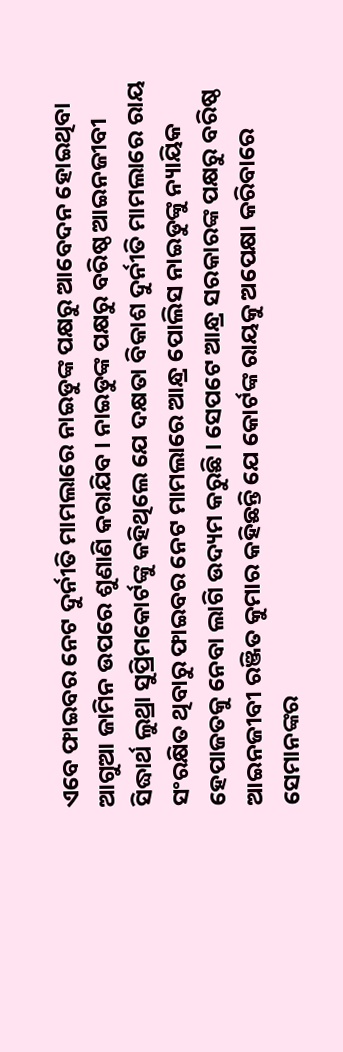ଏବେ ଫାଇବର ନେଟ ଦୁର୍ନୀତି ମାମଲାରେ ନାଇଡୁଙ୍କ ପକ୍ଷରୁ ଆବେଦନ ହୋଇଥିବା ଆଗୁଆ ଜାମିନ ଉପରେ ଶୁଣାଣି କରାଯିବ । ନାଇଡୁଙ୍କ ପକ୍ଷରୁ ବରିଷ୍ଠ ଆଇନଜୀବୀ ସିଦ୍ଧାର୍ଥ ଲୁଥ୍ରା ସୁପ୍ରିମକୋର୍ଟଙ୍କୁ କହିଥିଲେ ଯେ ଦକ୍ଷତା ବିକାଶ ଦୁର୍ନୀତି ମାମଲାରେ ରାୟ ସଂରକ୍ଷିତ ଥିବାରୁ ଫାଇବର ନେଟ ମାମଲାରେ ଆନ୍ଧ୍ର ପୋଲିସ ନାଇଡୁଙ୍କୁ ନ୍ୟାୟିକ ହେପାଜତକୁ ନେବା ଲାଗି ଉଦ୍ୟମ କରୁଛି । ସେପଟେ ଆନ୍ଧ୍ର ସରକାରଙ୍କ ପକ୍ଷରୁ ବରିଷ୍ଠ ଆଇନଜୀବୀ ରଞ୍ଜିତ କୁମାର କହିଛନ୍ତି ଯେ କୋର୍ଟଙ୍କ ରାୟକୁ ଅପେକ୍ଷା କରିବାରେ ସେମାନଙ୍କର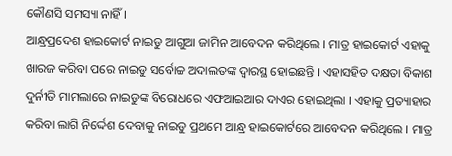କୌଣସି ସମସ୍ୟା ନାହିଁ ।
ଆନ୍ଧ୍ରପ୍ରଦେଶ ହାଇକୋର୍ଟ ନାଇଡୁ ଆଗୁଆ ଜାମିନ ଆବେଦନ କରିଥିଲେ । ମାତ୍ର ହାଇକୋର୍ଟ ଏହାକୁ ଖାରଜ କରିବା ପରେ ନାଇଡୁ ସର୍ବୋଚ୍ଚ ଅଦାଲତଙ୍କ ଦ୍ବାରସ୍ଥ ହୋଇଛନ୍ତି । ଏହାସହିତ ଦକ୍ଷତା ବିକାଶ ଦୁର୍ନୀତି ମାମଲାରେ ନାଇଡୁଙ୍କ ବିରୋଧରେ ଏଫଆଇଆର ଦାଏର ହୋଇଥିଲା । ଏହାକୁ ପ୍ରତ୍ୟାହାର କରିବା ଲାଗି ନିର୍ଦ୍ଦେଶ ଦେବାକୁ ନାଇଡୁ ପ୍ରଥମେ ଆନ୍ଧ୍ର ହାଇକୋର୍ଟରେ ଆବେଦନ କରିଥିଲେ । ମାତ୍ର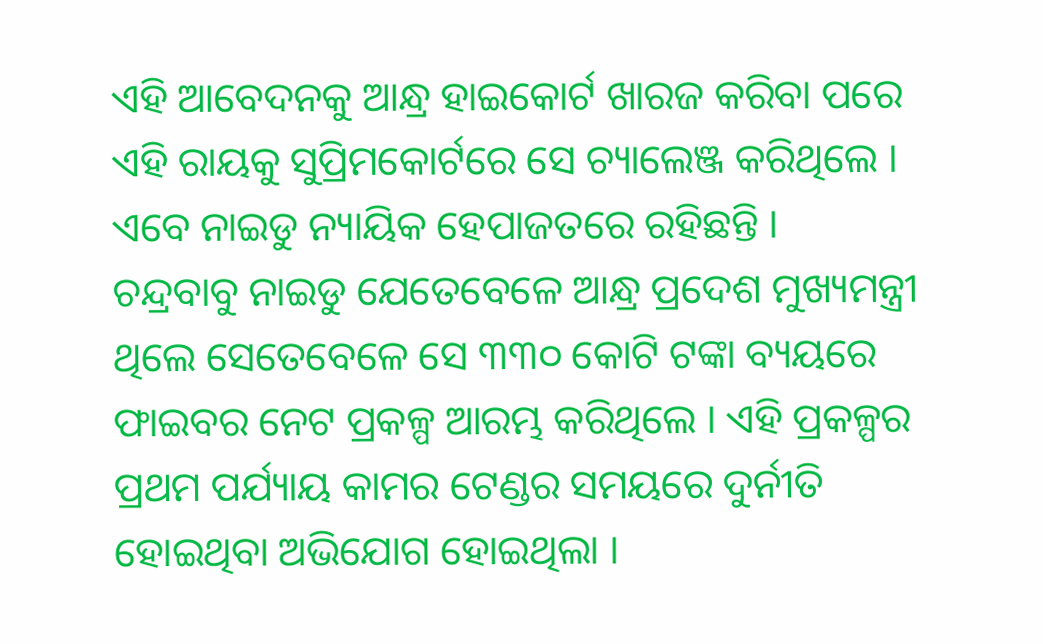ଏହି ଆବେଦନକୁ ଆନ୍ଧ୍ର ହାଇକୋର୍ଟ ଖାରଜ କରିବା ପରେ ଏହି ରାୟକୁ ସୁପ୍ରିମକୋର୍ଟରେ ସେ ଚ୍ୟାଲେଞ୍ଜ କରିଥିଲେ । ଏବେ ନାଇଡୁ ନ୍ୟାୟିକ ହେପାଜତରେ ରହିଛନ୍ତି ।
ଚନ୍ଦ୍ରବାବୁ ନାଇଡୁ ଯେତେବେଳେ ଆନ୍ଧ୍ର ପ୍ରଦେଶ ମୁଖ୍ୟମନ୍ତ୍ରୀ ଥିଲେ ସେତେବେଳେ ସେ ୩୩୦ କୋଟି ଟଙ୍କା ବ୍ୟୟରେ ଫାଇବର ନେଟ ପ୍ରକଳ୍ପ ଆରମ୍ଭ କରିଥିଲେ । ଏହି ପ୍ରକଳ୍ପର ପ୍ରଥମ ପର୍ଯ୍ୟାୟ କାମର ଟେଣ୍ଡର ସମୟରେ ଦୁର୍ନୀତି ହୋଇଥିବା ଅଭିଯୋଗ ହୋଇଥିଲା ।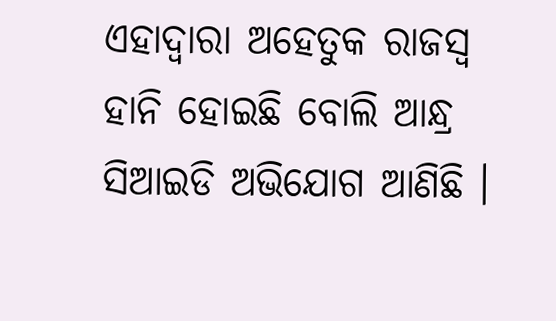ଏହାଦ୍ବାରା ଅହେତୁକ ରାଜସ୍ବ ହାନି ହୋଇଛି ବୋଲି ଆନ୍ଧ୍ର ସିଆଇଡି ଅଭିଯୋଗ ଆଣିଛି ।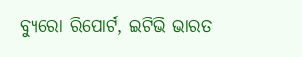ବ୍ୟୁରୋ ରିପୋର୍ଟ, ଇଟିଭି ଭାରତ